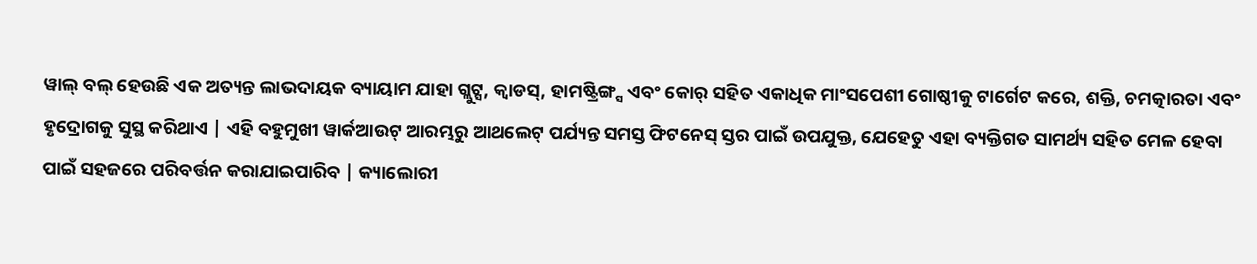ୱାଲ୍ ବଲ୍ ହେଉଛି ଏକ ଅତ୍ୟନ୍ତ ଲାଭଦାୟକ ବ୍ୟାୟାମ ଯାହା ଗ୍ଲୁଟ୍ସ, କ୍ୱାଡସ୍, ହାମଷ୍ଟ୍ରିଙ୍ଗ୍ସ ଏବଂ କୋର୍ ସହିତ ଏକାଧିକ ମାଂସପେଶୀ ଗୋଷ୍ଠୀକୁ ଟାର୍ଗେଟ କରେ, ଶକ୍ତି, ଚମତ୍କାରତା ଏବଂ ହୃଦ୍ରୋଗକୁ ସୁସ୍ଥ କରିଥାଏ | ଏହି ବହୁମୁଖୀ ୱାର୍କଆଉଟ୍ ଆରମ୍ଭରୁ ଆଥଲେଟ୍ ପର୍ଯ୍ୟନ୍ତ ସମସ୍ତ ଫିଟନେସ୍ ସ୍ତର ପାଇଁ ଉପଯୁକ୍ତ, ଯେହେତୁ ଏହା ବ୍ୟକ୍ତିଗତ ସାମର୍ଥ୍ୟ ସହିତ ମେଳ ହେବା ପାଇଁ ସହଜରେ ପରିବର୍ତ୍ତନ କରାଯାଇପାରିବ | କ୍ୟାଲୋରୀ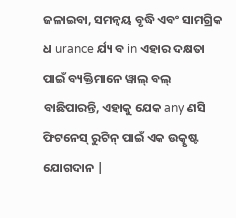ଜଳାଇବା, ସମନ୍ୱୟ ବୃଦ୍ଧି ଏବଂ ସାମଗ୍ରିକ ଧ urance ର୍ଯ୍ୟ ବ in ଏହାର ଦକ୍ଷତା ପାଇଁ ବ୍ୟକ୍ତିମାନେ ୱାଲ୍ ବଲ୍ ବାଛିପାରନ୍ତି, ଏହାକୁ ଯେକ any ଣସି ଫିଟନେସ୍ ରୁଟିନ୍ ପାଇଁ ଏକ ଉତ୍କୃଷ୍ଟ ଯୋଗଦାନ |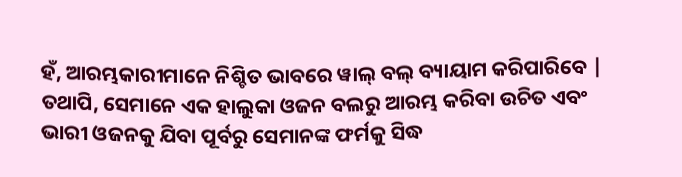ହଁ, ଆରମ୍ଭକାରୀମାନେ ନିଶ୍ଚିତ ଭାବରେ ୱାଲ୍ ବଲ୍ ବ୍ୟାୟାମ କରିପାରିବେ | ତଥାପି, ସେମାନେ ଏକ ହାଲୁକା ଓଜନ ବଲରୁ ଆରମ୍ଭ କରିବା ଉଚିତ ଏବଂ ଭାରୀ ଓଜନକୁ ଯିବା ପୂର୍ବରୁ ସେମାନଙ୍କ ଫର୍ମକୁ ସିଦ୍ଧ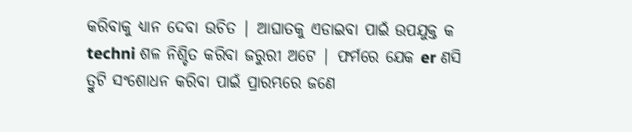କରିବାକୁ ଧ୍ୟାନ ଦେବା ଉଚିତ | ଆଘାତକୁ ଏଡାଇବା ପାଇଁ ଉପଯୁକ୍ତ କ techni ଶଳ ନିଶ୍ଚିତ କରିବା ଜରୁରୀ ଅଟେ | ଫର୍ମରେ ଯେକ er ଣସି ତ୍ରୁଟି ସଂଶୋଧନ କରିବା ପାଇଁ ପ୍ରାରମ୍ଭରେ ଜଣେ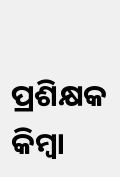ପ୍ରଶିକ୍ଷକ କିମ୍ବା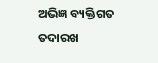ଅଭିଜ୍ଞ ବ୍ୟକ୍ତିଗତ ତଦାରଖ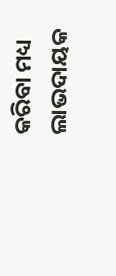କରିବା ମଧ୍ୟ ଲାଭଦାୟକ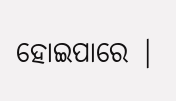ହୋଇପାରେ |